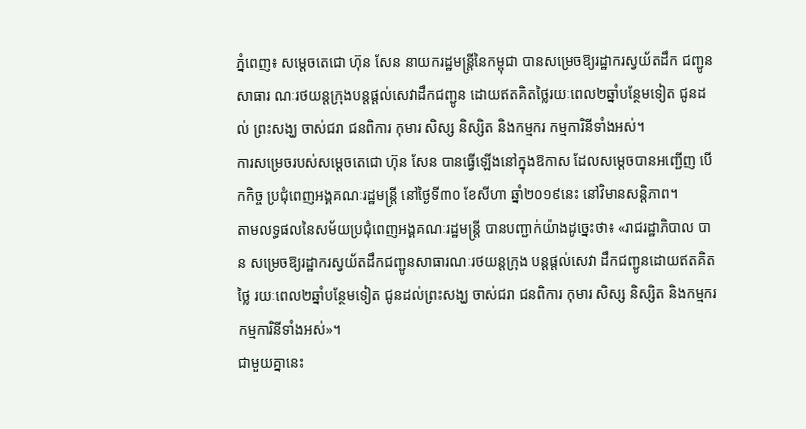ភ្នំពេញ៖ សម្តេចតេជោ ហ៊ុន សែន នាយករដ្ឋមន្ត្រីនៃកម្ពុជា បានសម្រេចឱ្យរដ្ឋាករស្វយ័តដឹក ជញ្ជូនសាធារ ណៈរថយន្តក្រុងបន្តផ្ដល់សេវាដឹកជញ្ជូន ដោយឥតគិតថ្លៃរយៈពេល២ឆ្នាំបន្ថែមទៀត ជូនដល់ ព្រះសង្ឃ ចាស់ជរា ជនពិការ កុមារ សិស្ស និស្សិត និងកម្មករ កម្មការិនីទាំងអស់។
ការសម្រេចរបស់សម្តេចតេជោ ហ៊ុន សែន បានធ្វើឡើងនៅក្នុងឱកាស ដែលសម្តេចបានអញ្ជើញ បើកកិច្ច ប្រជុំពេញអង្គគណៈរដ្ឋមន្ត្រី នៅថ្ងៃទី៣០ ខែសីហា ឆ្នាំ២០១៩នេះ នៅវិមានសន្តិភាព។
តាមលទ្ធផលនៃសម័យប្រជុំពេញអង្គគណៈរដ្ឋមន្ត្រី បានបញ្ជាក់យ៉ាងដូច្នេះថា៖ «រាជរដ្ឋាភិបាល បាន សម្រេចឱ្យរដ្ឋាករស្វយ័តដឹកជញ្ជូនសាធារណៈរថយន្តក្រុង បន្តផ្ដល់សេវា ដឹកជញ្ជូនដោយឥតគិតថ្លៃ រយៈពេល២ឆ្នាំបន្ថែមទៀត ជូនដល់ព្រះសង្ឃ ចាស់ជរា ជនពិការ កុមារ សិស្ស និស្សិត និងកម្មករ កម្មការិនីទាំងអស់»។
ជាមួយគ្នានេះ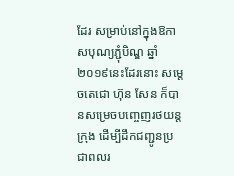ដែរ សម្រាប់នៅក្នុងឱកាសបុណ្យភ្ជុំបិណ្ឌ ឆ្នាំ២០១៩នេះដែរនោះ សម្តេចតេជោ ហ៊ុន សែន ក៏បានសម្រេចបញ្ចេញរថយន្តក្រុង ដើម្បីដឹកជញ្ជូនប្រជាពលរ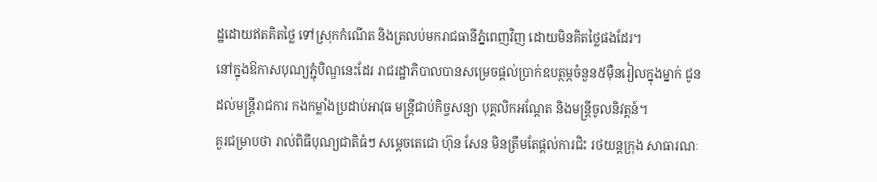ដ្ឋដោយឥតគិតថ្លៃ ទៅស្រុកកំណើត និងត្រលប់មករាជធានីភ្នំពេញវិញ ដោយមិនគិតថ្លៃផងដែរ។
នៅក្នុងឱកាសបុណ្យភ្ជុំបិណ្ឌនេះដែរ រាជរដ្ឋាភិបាលបានសម្រេចផ្ដល់ប្រាក់ឧបត្ថម្ភចំនួន៥ម៉ឺនរៀលក្នុងម្នាក់ ជូនដល់មន្ត្រីរាជការ កងកម្លាំងប្រដាប់អាវុធ មន្ត្រីជាប់កិច្ចសន្យា បុគ្គលិកអណ្ដែត និងមន្ត្រីចូលនិវត្តន៍។
គួរជម្រាបថា រាល់ពិធីបុណ្យជាតិធំៗ សម្តេចតេជោ ហ៊ុន សែន មិនត្រឹមតែផ្តល់ការជិះ រថយន្តក្រុង សាធារណៈ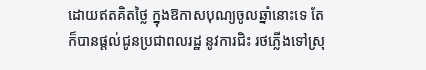ដោយឥតគិតថ្លៃ ក្នុងឱកាសបុណ្យចូលឆ្នាំនោះទេ តែក៏បានផ្តល់ជូនប្រជាពលរដ្ឋ នូវការជិះ រថភ្លើងទៅស្រុ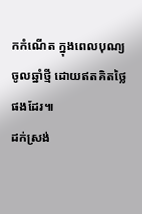កកំណើត ក្នុងពេលបុណ្យចូលឆ្នាំថ្មី ដោយឥតគិតថ្លៃផងដែរ៕
ដក់ស្រង់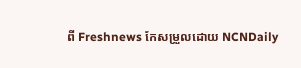ពី Freshnews កែសម្រួលដោយ NCNDaily